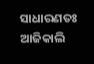ସାଧାରଣତଃ ଆଜିକାଲି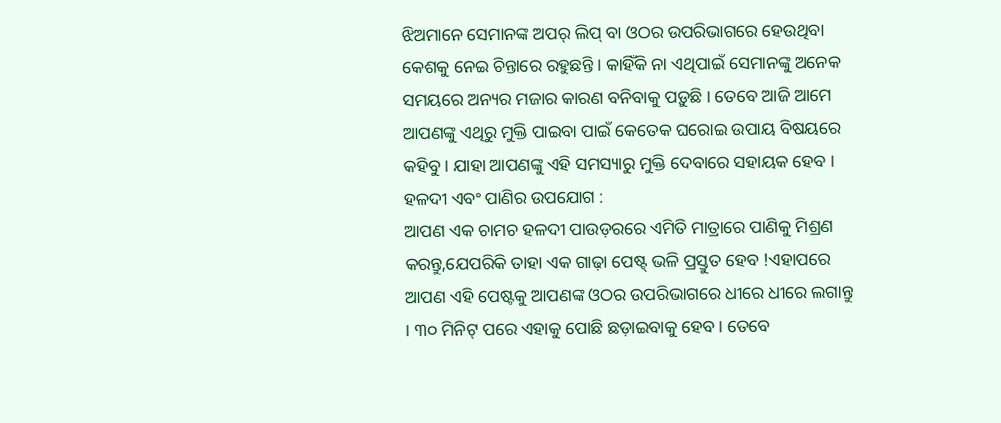ଝିଅମାନେ ସେମାନଙ୍କ ଅପର୍ ଲିପ୍ ବା ଓଠର ଉପରିଭାଗରେ ହେଉଥିବା କେଶକୁ ନେଇ ଚିନ୍ତାରେ ରହୁଛନ୍ତି । କାହିଁକି ନା ଏଥିପାଇଁ ସେମାନଙ୍କୁ ଅନେକ ସମୟରେ ଅନ୍ୟର ମଜାର କାରଣ ବନିବାକୁ ପଡ଼ୁଛି । ତେବେ ଆଜି ଆମେ ଆପଣଙ୍କୁ ଏଥିରୁ ମୁକ୍ତି ପାଇବା ପାଇଁ କେତେକ ଘରୋଇ ଉପାୟ ବିଷୟରେ କହିବୁ । ଯାହା ଆପଣଙ୍କୁ ଏହି ସମସ୍ୟାରୁ ମୁକ୍ତି ଦେବାରେ ସହାୟକ ହେବ ।
ହଳଦୀ ଏବଂ ପାଣିର ଉପଯୋଗ :
ଆପଣ ଏକ ଚାମଚ ହଳଦୀ ପାଉଡ଼ରରେ ଏମିତି ମାତ୍ରାରେ ପାଣିକୁ ମିଶ୍ରଣ କରନ୍ତୁ,ଯେପରିକି ତାହା ଏକ ଗାଢ଼ା ପେଷ୍ଟ୍ ଭଳି ପ୍ରସ୍ତୁତ ହେବ !ଏହାପରେ ଆପଣ ଏହି ପେଷ୍ଟକୁ ଆପଣଙ୍କ ଓଠର ଉପରିଭାଗରେ ଧୀରେ ଧୀରେ ଲଗାନ୍ତୁ । ୩୦ ମିନିଟ୍ ପରେ ଏହାକୁ ପୋଛି ଛଡ଼ାଇବାକୁ ହେବ। ତେବେ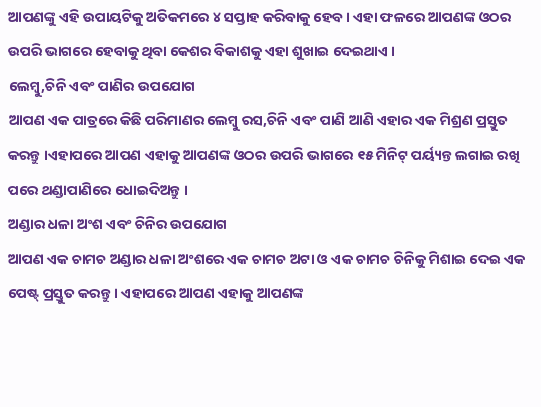ଆପଣଙ୍କୁ ଏହି ଉପାୟଟିକୁ ଅତିକମରେ ୪ ସପ୍ତାହ କରିବାକୁ ହେବ। ଏହା ଫଳରେ ଆପଣଙ୍କ ଓଠର ଉପରି ଭାଗରେ ହେବାକୁ ଥିବା କେଶର ବିକାଶକୁ ଏହା ଶୁଖାଇ ଦେଇଥାଏ ।
ଲେମ୍ବୁ,ଚିନି ଏବଂ ପାଣିର ଉପଯୋଗ
ଆପଣ ଏକ ପାତ୍ରରେ କିଛି ପରିମାଣର ଲେମ୍ବୁ ରସ,ଚିନି ଏବଂ ପାଣି ଆଣି ଏହାର ଏକ ମିଶ୍ରଣ ପ୍ରସ୍ତୁତ କରନ୍ତୁ ।ଏହାପରେ ଆପଣ ଏହାକୁ ଆପଣଙ୍କ ଓଠର ଉପରି ଭାଗରେ ୧୫ ମିନିଟ୍ ପର୍ୟ୍ୟନ୍ତ ଲଗାଇ ରଖି ପରେ ଥଣ୍ଡାପାଣିରେ ଧୋଇଦିଅନ୍ତୁ ।
ଅଣ୍ଡାର ଧଳା ଅଂଶ ଏବଂ ଚିନିର ଉପଯୋଗ
ଆପଣ ଏକ ଚାମଚ ଅଣ୍ଡାର ଧଳା ଅଂଶରେ ଏକ ଚାମଚ ଅଟା ଓ ଏକ ଚାମଚ ଚିନିକୁ ମିଶାଇ ଦେଇ ଏକ ପେଷ୍ଟ୍ ପ୍ରସ୍ତୁତ କରନ୍ତୁ । ଏହାପରେ ଆପଣ ଏହାକୁ ଆପଣଙ୍କ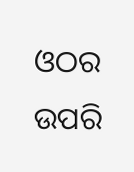ଓଠର ଉପରି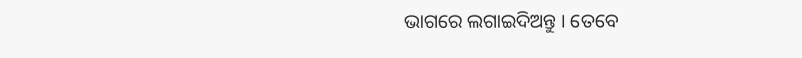ଭାଗରେ ଲଗାଇଦିଅନ୍ତୁ । ତେବେ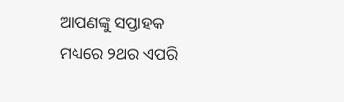ଆପଣଙ୍କୁ ସପ୍ତାହକ ମଧ୍ୟରେ ୨ଥର ଏପରି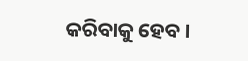କରିବାକୁ ହେବ ।